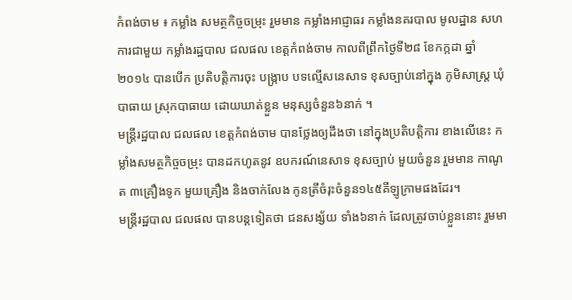កំពង់ចាម ៖ កម្លាំង សមត្ថកិច្ចចម្រុះ រួមមាន កម្លាំងអាជ្ញាធរ កម្លាំងនគរបាល មូលដ្ឋាន សហការជាមួយ កម្លាំងរដ្ឋបាល ជលផល ខេត្តកំពង់ចាម កាលពីព្រឹកថ្ងៃទី២៨ ខែកក្កដា ឆ្នាំ២០១៤ បានបើក ប្រតិបត្តិការចុះ បង្ក្រាប បទល្មើសនេសាទ ខុសច្បាប់នៅក្នុង ភូមិសាស្ត្រ ឃុំបាធាយ ស្រុកបាធាយ ដោយឃាត់ខ្លួន មនុស្សចំនួន៦នាក់ ។
មន្រ្តីរដ្ឋបាល ជលផល ខេត្តកំពង់ចាម បានថ្លែងឲ្យដឹងថា នៅក្នុងប្រតិបត្តិការ ខាងលើនេះ កម្លាំងសមត្ថកិច្ចចម្រុះ បានដកហូតនូវ ឧបករណ៍នេសាទ ខុសច្បាប់ មួយចំនួន រួមមាន កាណូត ៣គ្រឿងទូក មួយគ្រឿង និងចាក់លែង កូនត្រីចំរុះចំនួន១៤៥គីឡូក្រាមផងដែរ។
មន្រ្តីរដ្ឋបាល ជលផល បានបន្តទៀតថា ជនសង្ស័យ ទាំង៦នាក់ ដែលត្រូវចាប់ខ្លួននោះ រួមមា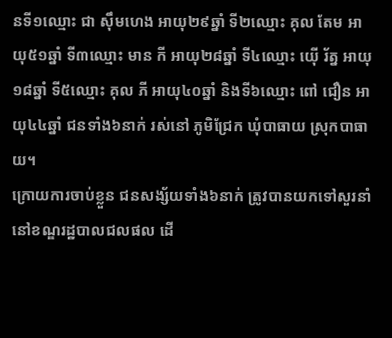នទី១ឈ្មោះ ជា ស៊ឹមហេង អាយុ២៩ឆ្នាំ ទី២ឈ្មោះ គុល តែម អាយុ៥១ឆ្នាំ ទី៣ឈ្មោះ មាន កី អាយុ២៨ឆ្នាំ ទី៤ឈ្មោះ យ៉ើ រ័ត្ន អាយុ១៨ឆ្នាំ ទី៥ឈ្មោះ គុល ភី អាយុ៤០ឆ្នាំ និងទី៦ឈ្មោះ ពៅ ជឿន អាយុ៤៤ឆ្នាំ ជនទាំង៦នាក់ រស់នៅ ភូមិជ្រែក ឃុំបាធាយ ស្រុកបាធាយ។
ក្រោយការចាប់ខ្លួន ជនសង្ស័យទាំង៦នាក់ ត្រូវបានយកទៅសួរនាំ នៅខណ្ឌរដ្ឋបាលជលផល ដើ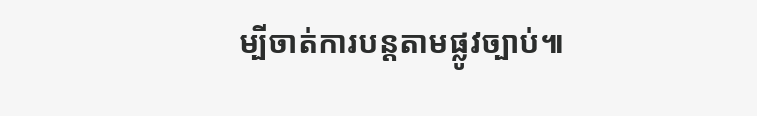ម្បីចាត់ការបន្តតាមផ្លូវច្បាប់៕